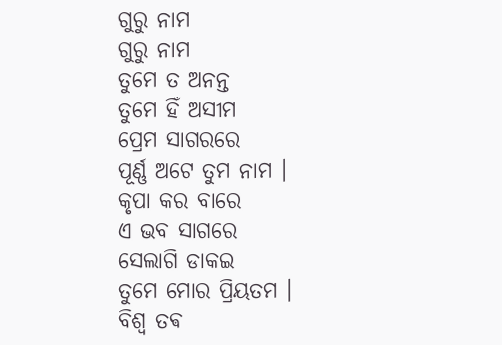ଗୁରୁ ନାମ
ଗୁରୁ ନାମ
ତୁମେ ତ ଅନନ୍ତ
ତୁମେ ହିଁ ଅସୀମ
ପ୍ରେମ ସାଗରରେ
ପୂର୍ଣ୍ଣ ଅଟେ ତୁମ ନାମ ।
କୃପା କର ବାରେ
ଏ ଭବ ସାଗରେ
ସେଲାଗି ଡାକଇ
ତୁମେ ମୋର ପ୍ରିୟତମ ।
ବିଶ୍ୱ ତଵ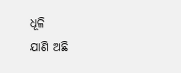ଧୂଳି
ଯାଣି ଅଛି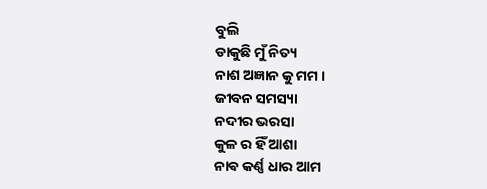ବୁଲି
ଡାକୁଛି ମୁଁ ନିତ୍ୟ
ନାଶ ଅଜ୍ଞାନ କୁ ମମ ।
ଜୀବନ ସମସ୍ୟା
ନଦୀର ଭରସା
କୁଳ ର ହିଁ ଆଶା
ନାଵ କର୍ଣ୍ଣ ଧାର ଆମ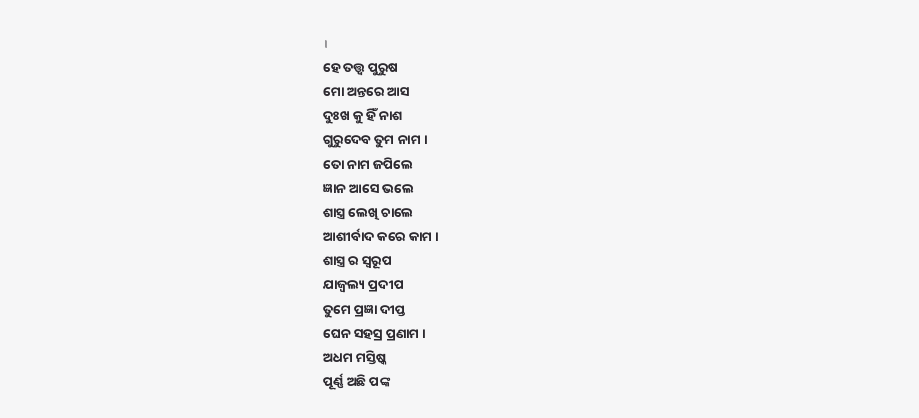।
ହେ ତତ୍ତ୍ୱ ପୁରୁଷ
ମୋ ଅନ୍ତରେ ଆସ
ଦୁଃଖ କୁ ହିଁ ନାଶ
ଗୁରୁଦେବ ତୁମ ନାମ ।
ତୋ ନାମ ଜପିଲେ
ଜ୍ଞାନ ଆସେ ଭଲେ
ଶାସ୍ତ୍ର ଲେଖି ଚାଲେ
ଆଶୀର୍ବାଦ କରେ କାମ ।
ଶାସ୍ତ୍ର ର ସ୍ୱରୂପ
ଯାଜ୍ଵଲ୍ୟ ପ୍ରଦୀପ
ତୁମେ ପ୍ରଜ୍ଞା ଦୀପ୍ତ
ଘେନ ସହସ୍ର ପ୍ରଣାମ ।
ଅଧମ ମସ୍ତିଷ୍କ
ପୂର୍ଣ୍ଣ ଅଛି ପଙ୍କ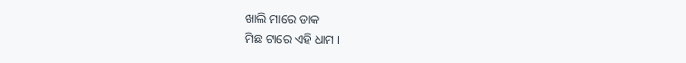ଖାଲି ମାରେ ଡାକ
ମିଛ ଟାରେ ଏହି ଧାମ ।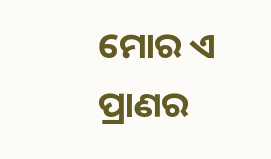ମୋର ଏ ପ୍ରାଣର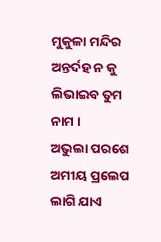ମୁକୁଳା ମନ୍ଦିର
ଅନ୍ତର୍ଦହ ନ କୁ
ଲିଭାଇବ ତୁମ ନାମ ।
ଅଭୁଲା ପରଶେ
ଅମୀୟ ପ୍ରଲେପ
ଲାଗି ଯାଏ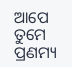ଆପେ
ତୁମେ ପ୍ରଣମ୍ୟ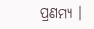ପ୍ରଣମ୍ୟ ।